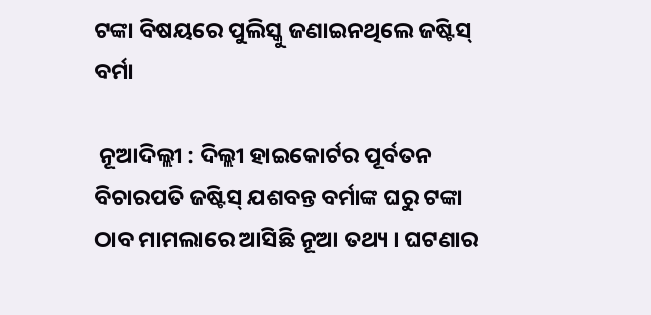ଟଙ୍କା ବିଷୟରେ ପୁଲିସ୍କୁ ଜଣାଇନଥିଲେ ଜଷ୍ଟିସ୍ ବର୍ମା

 ନୂଆଦିଲ୍ଲୀ : ଦିଲ୍ଲୀ ହାଇକୋର୍ଟର ପୂର୍ବତନ ବିଚାରପତି ଜଷ୍ଟିସ୍ ଯଶବନ୍ତ ବର୍ମାଙ୍କ ଘରୁ ଟଙ୍କା ଠାବ ମାମଲାରେ ଆସିଛି ନୂଆ ତଥ୍ୟ । ଘଟଣାର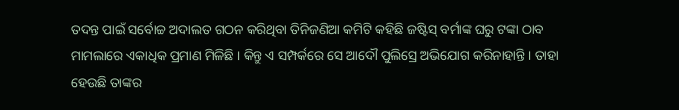ତଦନ୍ତ ପାଇଁ ସର୍ବୋଚ୍ଚ ଅଦାଲତ ଗଠନ କରିଥିବା ତିନିଜଣିଆ କମିଟି କହିଛି ଜଷ୍ଟିସ୍ ବର୍ମାଙ୍କ ଘରୁ ଟଙ୍କା ଠାବ ମାମଲାରେ ଏକାଧିକ ପ୍ରମାଣ ମିଳିଛି । କିନ୍ତୁ ଏ ସମ୍ପର୍କରେ ସେ ଆଦୌ ପୁଲିସ୍ରେ ଅଭିଯୋଗ କରିନାହାନ୍ତି । ତାହା ହେଉଛି ତାଙ୍କର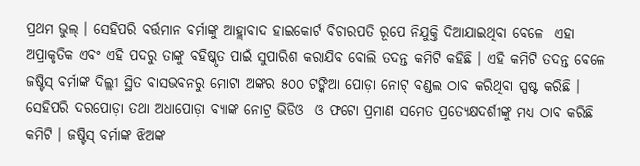ପ୍ରଥମ ଭୁଲ୍ । ସେହିପରି ବର୍ତ୍ତମାନ ବର୍ମାଙ୍କୁ ଆହ୍ଲାବାଦ ହାଇକୋର୍ଟ ବିଚାରପତି ରୂପେ ନିଯୁକ୍ତି ଦିଆଯାଇଥିବା ବେଳେ  ଏହା ଅପ୍ରାକୃତିକ ଏବଂ ଏହି ପଦରୁ ତାଙ୍କୁ ବହିଷ୍କୃତ ପାଇଁ ସୁପାରିଶ କରାଯିବ ବୋଲି ତଦନ୍ତ କମିଟି କହିଛି । ଏହି କମିଟି ତଦନ୍ତ ବେଳେ ଜଷ୍ଟିସ୍ ବର୍ମାଙ୍କ ଦିଲ୍ଲୀ ସ୍ଥିତ ବାସଭବନରୁ ମୋଟା ଅଙ୍କର ୫୦୦ ଟଙ୍କିଆ ପୋଡ଼ା ନୋଟ୍ ବଣ୍ଡଲ ଠାବ କରିଥିବା ସ୍ପଷ୍ଟ କରିଛି ।
ସେହିପରି ଦରପୋଡ଼ା ତଥା ଅଧାପୋଡ଼ା ବ୍ୟାଙ୍କ ନୋଟ୍ର ଭିଡିଓ  ଓ ଫଟୋ ପ୍ରମାଣ ସମେତ ପ୍ରତ୍ୟେକ୍ଷଦର୍ଶୀଙ୍କୁ ମଧ୍ୟ ଠାବ କରିଛି କମିଟି । ଜଷ୍ଟିସ୍ ବର୍ମାଙ୍କ ଝିଅଙ୍କ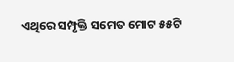ଏଥିରେ ସମ୍ପୃକ୍ତି ସମେତ ମୋଟ ୫୫ଟି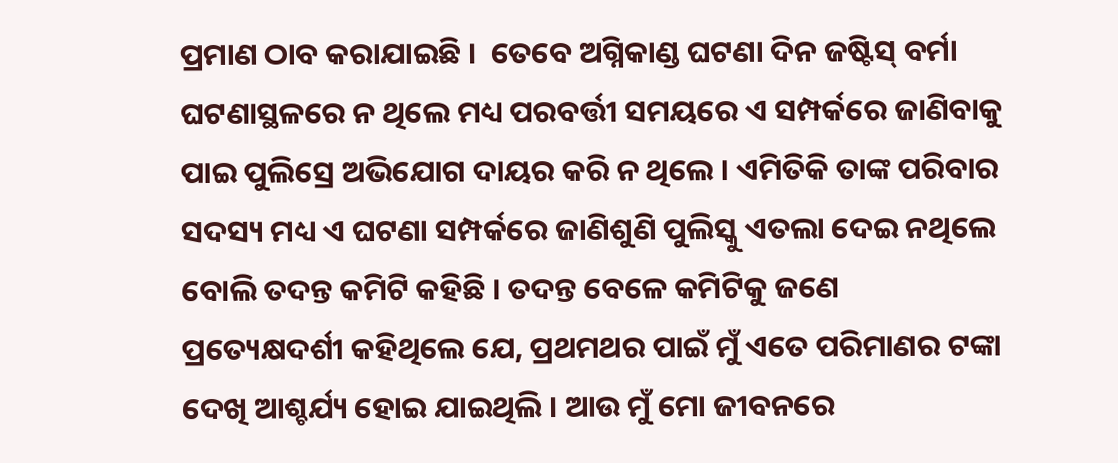ପ୍ରମାଣ ଠାବ କରାଯାଇଛି ।  ତେବେ ଅଗ୍ନିକାଣ୍ଡ ଘଟଣା ଦିନ ଜଷ୍ଟିସ୍ ବର୍ମା ଘଟଣାସ୍ଥଳରେ ନ ଥିଲେ ମଧ୍ୟ ପରବର୍ତ୍ତୀ ସମୟରେ ଏ ସମ୍ପର୍କରେ ଜାଣିବାକୁ ପାଇ ପୁଲିସ୍ରେ ଅଭିଯୋଗ ଦାୟର କରି ନ ଥିଲେ । ଏମିତିକି ତାଙ୍କ ପରିବାର ସଦସ୍ୟ ମଧ୍ୟ ଏ ଘଟଣା ସମ୍ପର୍କରେ ଜାଣିଶୁଣି ପୁଲିସ୍କୁ ଏତଲା ଦେଇ ନଥିଲେ ବୋଲି ତଦନ୍ତ କମିଟି କହିଛି । ତଦନ୍ତ ବେଳେ କମିଟିକୁ ଜଣେ ପ୍ରତ୍ୟେକ୍ଷଦର୍ଶୀ କହିଥିଲେ ଯେ, ପ୍ରଥମଥର ପାଇଁ ମୁଁ ଏତେ ପରିମାଣର ଟଙ୍କା ଦେଖି ଆଶ୍ଚର୍ଯ୍ୟ ହୋଇ ଯାଇଥିଲି । ଆଉ ମୁଁ ମୋ ଜୀବନରେ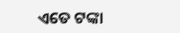ଏତେ ଟଙ୍କା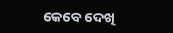କେବେ ଦେଖି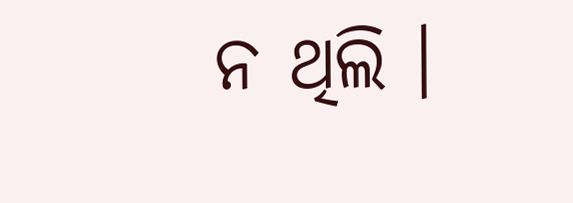ନ ଥିଲି ।